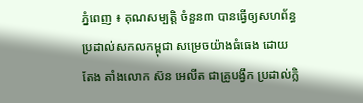ភ្នំពេញ ៖ គុណសម្បត្តិ ចំនួន៣ បានធ្វើឲ្យសហព័ន្ធប្រដាល់សកលកម្ពុជា សម្រេចយ៉ាងធំធេង ដោយតែង តាំងលោក ស៊ន អេលីត ជាគ្រូបង្វឹក ប្រដាល់ក្លិ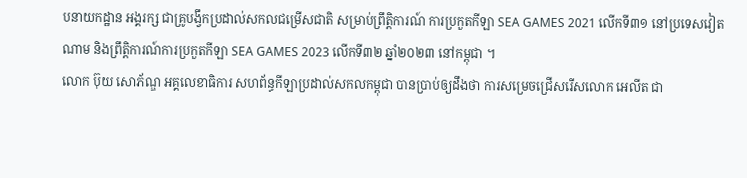បនាយកដ្ឋាន អង្គរក្ស ជាគ្រូបង្វឹកប្រដាល់សកលជម្រើសជាតិ សម្រាប់ព្រឹត្តិការណ៍ ការប្រកួតកីឡា SEA GAMES 2021 លើកទី៣១ នៅប្រទេសវៀតណាម និងព្រឹត្តិការណ៍ការប្រកួតកីឡា SEA GAMES 2023 លើកទី៣២ ឆ្នាំ២០២៣ នៅកម្ពុជា ។
លោក ប៊ុយ សោភ័ណ្ឌ អគ្គលេខាធិការ សហព័ន្ធកីឡាប្រដាល់សកលកម្ពុជា បានប្រាប់ឲ្យដឹងថា ការសម្រេចជ្រើសរើសលោក អេលីត ជា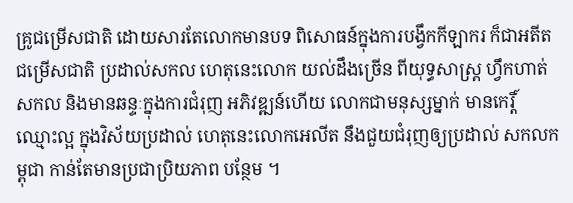គ្រូជម្រើសជាតិ ដោយសារតែលោកមានបទ ពិសោធន៍ក្នុងការបង្វឹកកីឡាករ ក៏ជាអតីត ជម្រើសជាតិ ប្រដាល់សកល ហេតុនេះលោក យល់ដឹងច្រើន ពីយុទ្ធសាស្រ្ត ហ្វឹកហាត់សកល និងមានឆន្ទៈក្នុងការជំរុញ អភិវឌ្ឍន៍ហើយ លោកជាមនុស្សម្នាក់ មានកេរ្តិ៍ ឈ្មោះល្អ ក្នុងវិស័យប្រដាល់ ហេតុនេះលោកអេលីត នឹងជួយជំរុញឲ្យប្រដាល់ សកលកម្ពុជា កាន់តែមានប្រជាប្រិយភាព បន្ថែម ។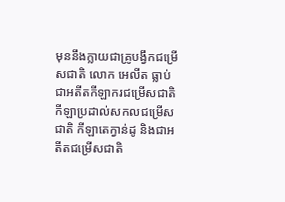មុននឹងក្លាយជាគ្រូបង្វឹកជម្រើសជាតិ លោក អេលីត ធ្លាប់ជាអតីតកីឡាករជម្រើសជាតិ កីឡាប្រដាល់សកលជម្រើសជាតិ កីឡាតេក្វាន់ដូ និងជាអតីតជម្រើសជាតិ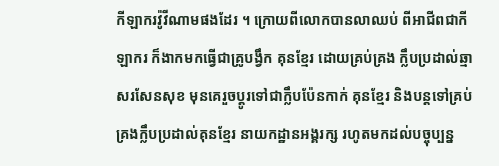កីឡាករវ៉ូវីណាមផងដែរ ។ ក្រោយពីលោកបានលាឈប់ ពីអាជីពជាកីឡាករ ក៏ងាកមកធ្វើជាគ្រូបង្វឹក គុនខ្មែរ ដោយគ្រប់គ្រង ក្លឹបប្រដាល់ឆ្មាសរសែនសុខ មុនគេរួចប្តូរទៅជាក្លឹបប៉ែនកាក់ គុនខ្មែរ និងបន្តទៅគ្រប់គ្រងក្លឹបប្រដាល់គុនខ្មែរ នាយកដ្ឋានអង្គរក្ស រហូតមកដល់បច្ចុប្បន្ន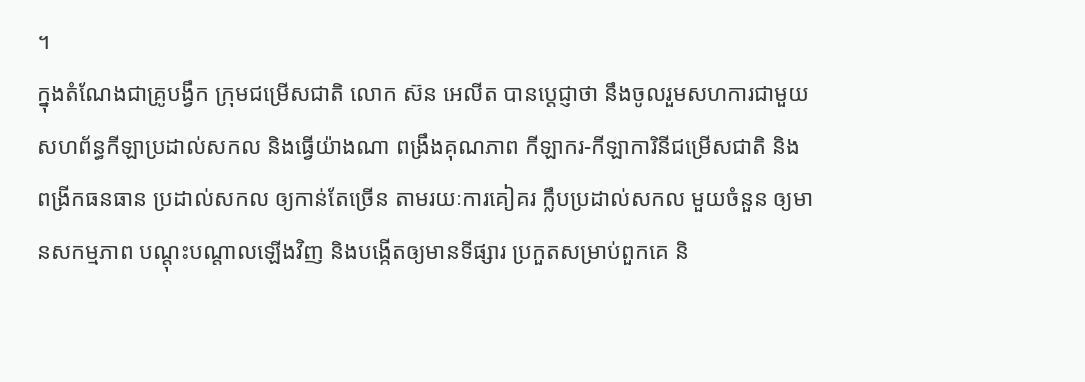។
ក្នុងតំណែងជាគ្រូបង្វឹក ក្រុមជម្រើសជាតិ លោក ស៊ន អេលីត បានប្តេជ្ញាថា នឹងចូលរួមសហការជាមួយ សហព័ន្ធកីឡាប្រដាល់សកល និងធ្វើយ៉ាងណា ពង្រឹងគុណភាព កីឡាករ-កីឡាការិនីជម្រើសជាតិ និងពង្រីកធនធាន ប្រដាល់សកល ឲ្យកាន់តែច្រើន តាមរយៈការគៀគរ ក្លឹបប្រដាល់សកល មួយចំនួន ឲ្យមានសកម្មភាព បណ្តុះបណ្តាលឡើងវិញ និងបង្កើតឲ្យមានទីផ្សារ ប្រកួតសម្រាប់ពួកគេ និ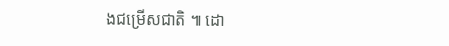ងជម្រើសជាតិ ៕ ដោ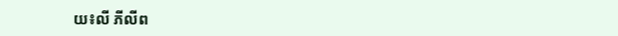យ៖លី ភីលីព